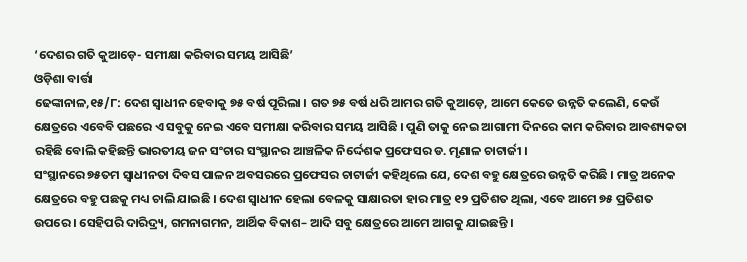‘ଦେଶର ଗତି କୁଆଡ଼େ- ସମୀକ୍ଷା କରିବାର ସମୟ ଆସିଛି’
ଓଡ଼ିଶା ବାର୍ତ୍ତା
ଢେଙ୍କାନାଳ,୧୫/୮: ଦେଶ ସ୍ୱାଧୀନ ହେବାକୁ ୭୫ ବର୍ଷ ପୂରିଲା । ଗତ ୭୫ ବର୍ଷ ଧରି ଆମର ଗତି କୁଆଡ଼େ, ଆମେ କେତେ ଉନ୍ନତି କଲେଣି, କେଉଁ କ୍ଷେତ୍ରରେ ଏବେବି ପଛରେ ଏ ସବୁକୁ ନେଇ ଏବେ ସମୀକ୍ଷା କରିବାର ସମୟ ଆସିଛି । ପୁଣି ତାକୁ ନେଇ ଆଗାମୀ ଦିନରେ କାମ କରିବାର ଆବଶ୍ୟକତା ରହିଛି ବୋଲି କହିଛନ୍ତି ଭାରତୀୟ ଜନ ସଂଚାର ସଂସ୍ଥାନର ଆଞ୍ଚଳିକ ନିର୍ଦ୍ଦେଶକ ପ୍ରଫେସର ଡ. ମୃଣାଳ ଚାଟାର୍ଜୀ ।
ସଂସ୍ଥାନରେ ୭୫ତମ ସ୍ୱାଧୀନତା ଦିବସ ପାଳନ ଅବସରରେ ପ୍ରଫେସର ଚାଟାର୍ଜୀ କହିଥିଲେ ଯେ, ଦେଶ ବହୁ କ୍ଷେତ୍ରରେ ଉନ୍ନତି କରିଛି । ମାତ୍ର ଅନେକ କ୍ଷେତ୍ରରେ ବହୁ ପଛକୁ ମଧ୍ୟ ଚାଲି ଯାଇଛି । ଦେଶ ସ୍ୱାଧୀନ ହେଲା ବେଳକୁ ସାକ୍ଷାରତା ହାର ମାତ୍ର ୧୨ ପ୍ରତିଶତ ଥିଲା, ଏବେ ଆମେ ୭୫ ପ୍ରତିଶତ ଉପରେ । ସେହିପରି ଦାରିଦ୍ର୍ୟ, ଗମନାଗମନ, ଆର୍ଥିକ ବିକାଶ– ଆଦି ସବୁ କ୍ଷେତ୍ରରେ ଆମେ ଆଗକୁ ଯାଇଛନ୍ତି ।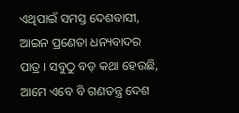ଏଥିପାଇଁ ସମସ୍ତ ଦେଶବାସୀ, ଆଇନ ପ୍ରଣେତା ଧନ୍ୟବାଦର ପାତ୍ର । ସବୁଠୁ ବଡ଼ କଥା ହେଉଛି, ଆମେ ଏବେ ବି ଗଣତନ୍ତ୍ର ଦେଶ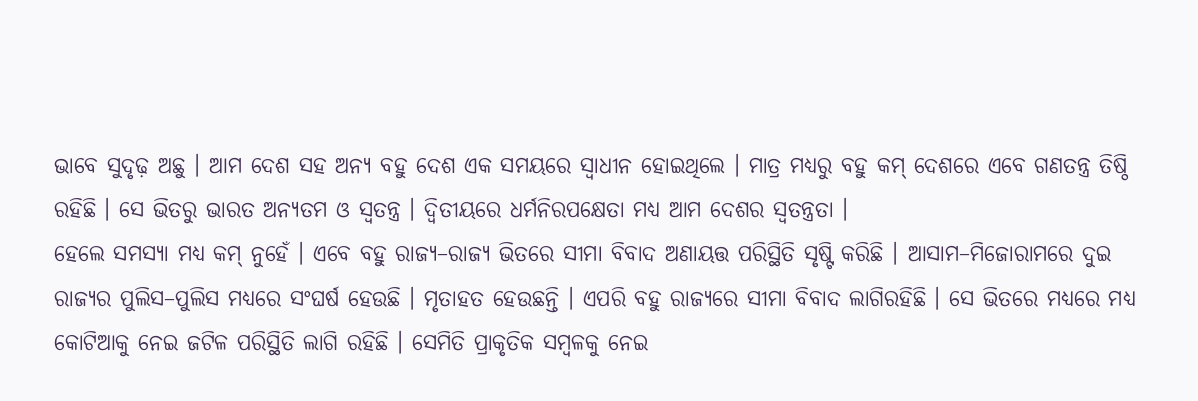ଭାବେ ସୁଦୃଢ଼ ଅଛୁ । ଆମ ଦେଶ ସହ ଅନ୍ୟ ବହୁ ଦେଶ ଏକ ସମୟରେ ସ୍ୱାଧୀନ ହୋଇଥିଲେ । ମାତ୍ର ମଧ୍ୟରୁ ବହୁ କମ୍ ଦେଶରେ ଏବେ ଗଣତନ୍ତ୍ର ତିଷ୍ଠି ରହିଛି । ସେ ଭିତରୁ ଭାରତ ଅନ୍ୟତମ ଓ ସ୍ୱତନ୍ତ୍ର । ଦ୍ୱିତୀୟରେ ଧର୍ମନିରପକ୍ଷେତା ମଧ୍ୟ ଆମ ଦେଶର ସ୍ୱତନ୍ତ୍ରତା ।
ହେଲେ ସମସ୍ୟା ମଧ୍ୟ କମ୍ ନୁହେଁ । ଏବେ ବହୁ ରାଜ୍ୟ–ରାଜ୍ୟ ଭିତରେ ସୀମା ବିବାଦ ଅଣାୟତ୍ତ ପରିସ୍ଥିତି ସୃଷ୍ଟି କରିଛି । ଆସାମ–ମିଜୋରାମରେ ଦୁଇ ରାଜ୍ୟର ପୁଲିସ–ପୁଲିସ ମଧ୍ୟରେ ସଂଘର୍ଷ ହେଉଛି । ମୃତାହତ ହେଉଛନ୍ତି । ଏପରି ବହୁ ରାଜ୍ୟରେ ସୀମା ବିବାଦ ଲାଗିରହିଛି । ସେ ଭିତରେ ମଧ୍ୟରେ ମଧ୍ୟ କୋଟିଆକୁ ନେଇ ଜଟିଳ ପରିସ୍ଥିତି ଲାଗି ରହିଛି । ସେମିତି ପ୍ରାକୃତିକ ସମ୍ବଳକୁ ନେଇ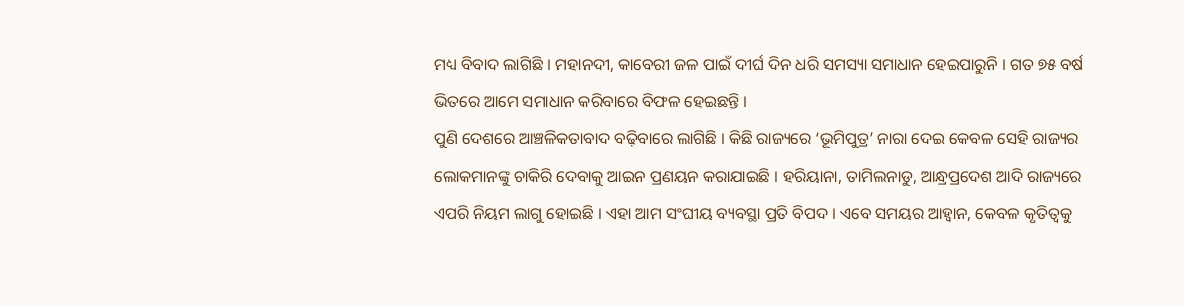ମଧ୍ୟ ବିବାଦ ଲାଗିଛି । ମହାନଦୀ, କାବେରୀ ଜଳ ପାଇଁ ଦୀର୍ଘ ଦିନ ଧରି ସମସ୍ୟା ସମାଧାନ ହେଇପାରୁନି । ଗତ ୭୫ ବର୍ଷ ଭିତରେ ଆମେ ସମାଧାନ କରିବାରେ ବିଫଳ ହେଇଛନ୍ତି ।
ପୁଣି ଦେଶରେ ଆଞ୍ଚଳିକତାବାଦ ବଢ଼ିବାରେ ଲାଗିଛି । କିଛି ରାଜ୍ୟରେ ‘ଭୂମିପୁତ୍ର’ ନାରା ଦେଇ କେବଳ ସେହି ରାଜ୍ୟର ଲୋକମାନଙ୍କୁ ଚାକିରି ଦେବାକୁ ଆଇନ ପ୍ରଣୟନ କରାଯାଇଛି । ହରିୟାନା, ତାମିଲନାଡୁ, ଆନ୍ଧ୍ରପ୍ରଦେଶ ଆଦି ରାଜ୍ୟରେ ଏପରି ନିୟମ ଲାଗୁ ହୋଇଛି । ଏହା ଆମ ସଂଘୀୟ ବ୍ୟବସ୍ଥା ପ୍ରତି ବିପଦ । ଏବେ ସମୟର ଆହ୍ୱାନ, କେବଳ କୃତିତ୍ୱକୁ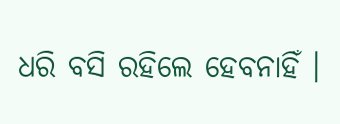ଧରି ବସି ରହିଲେ ହେବନାହିଁ ।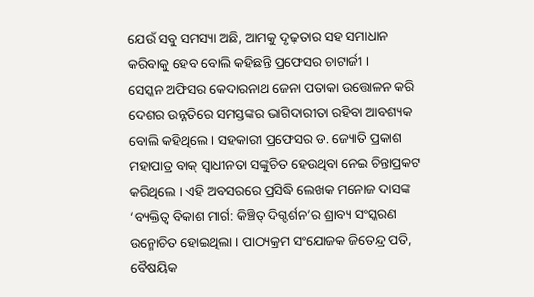ଯେଉଁ ସବୁ ସମସ୍ୟା ଅଛି, ଆମକୁ ଦୃଢ଼ତାର ସହ ସମାଧାନ କରିବାକୁ ହେବ ବୋଲି କହିଛନ୍ତି ପ୍ରଫେସର ଚାଟାର୍ଜୀ ।
ସେସ୍କନ ଅଫିସର କେଦାରନାଥ ଜେନା ପତାକା ଉତ୍ତୋଳନ କରି ଦେଶର ଉନ୍ନତିରେ ସମସ୍ତଙ୍କର ଭାଗିଦାରୀତା ରହିବା ଆବଶ୍ୟକ ବୋଲି କହିଥିଲେ । ସହକାରୀ ପ୍ରଫେସର ଡ. ଜ୍ୟୋତି ପ୍ରକାଶ ମହାପାତ୍ର ବାକ୍ ସ୍ୱାଧୀନତା ସଙ୍କୁଚିତ ହେଉଥିବା ନେଇ ଚିନ୍ତାପ୍ରକଟ କରିଥିଲେ । ଏହି ଅବସରରେ ପ୍ରସିଦ୍ଧି ଲେଖକ ମନୋଜ ଦାସଙ୍କ ‘ବ୍ୟକ୍ତିତ୍ୱ ବିକାଶ ମାର୍ଗ: କିଞ୍ଚିତ୍ ଦିଗ୍ଦର୍ଶନ’ର ଶ୍ରାବ୍ୟ ସଂସ୍କରଣ ଉନ୍ମୋଚିତ ହୋଇଥିଲା । ପାଠ୍ୟକ୍ରମ ସଂଯୋଜକ ଜିତେନ୍ଦ୍ର ପତି, ବୈଷୟିକ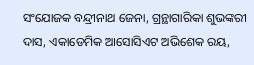ସଂଯୋଜକ ବନ୍ଦ୍ରୀନାଥ ଜେନା, ଗ୍ରନ୍ଥାଗାରିକା ଶୁଭଙ୍କରୀ ଦାସ, ଏକାଡେମିକ ଆସୋସିଏଟ ଅଭିଶେକ ରୟ,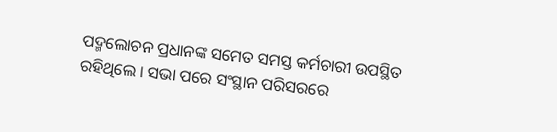ପଦ୍ମଲୋଚନ ପ୍ରଧାନଙ୍କ ସମେତ ସମସ୍ତ କର୍ମଚାରୀ ଉପସ୍ଥିତ ରହିଥିଲେ । ସଭା ପରେ ସଂସ୍ଥାନ ପରିସରରେ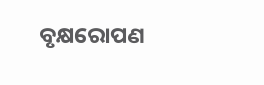ବୃକ୍ଷରୋପଣ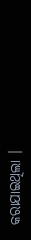କରାଯାଇଥିଲା ।